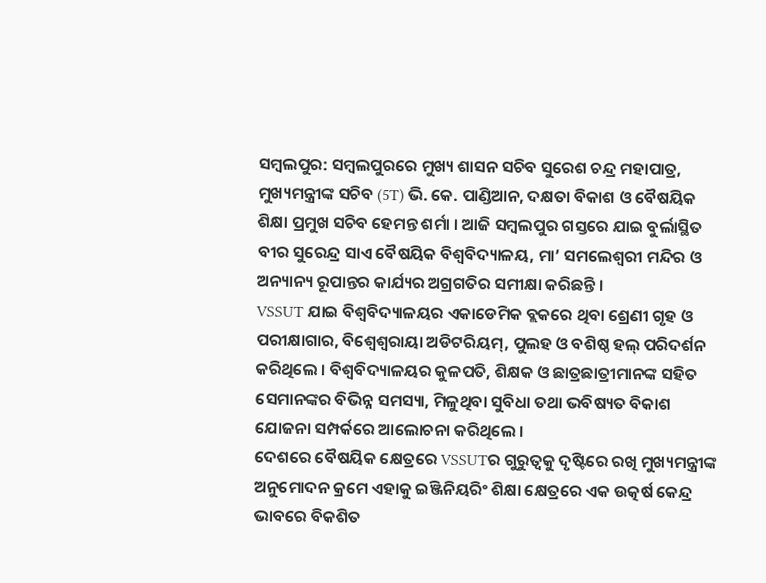ସମ୍ବଲପୁର: ସମ୍ବଲପୁରରେ ମୁଖ୍ୟ ଶାସନ ସଚିବ ସୁରେଶ ଚନ୍ଦ୍ର ମହାପାତ୍ର, ମୁଖ୍ୟମନ୍ତ୍ରୀଙ୍କ ସଚିବ (5T) ଭି. କେ. ପାଣ୍ଡିଆନ, ଦକ୍ଷତା ବିକାଶ ଓ ବୈଷୟିକ ଶିକ୍ଷା ପ୍ରମୁଖ ସଚିବ ହେମନ୍ତ ଶର୍ମା । ଆଜି ସମ୍ବଲପୁର ଗସ୍ତରେ ଯାଇ ବୁର୍ଲାସ୍ଥିତ ବୀର ସୁରେନ୍ଦ୍ର ସାଏ ବୈଷୟିକ ବିଶ୍ୱବିଦ୍ୟାଳୟ, ମା’ ସମଲେଶ୍ୱରୀ ମନ୍ଦିର ଓ ଅନ୍ୟାନ୍ୟ ରୂପାନ୍ତର କାର୍ଯ୍ୟର ଅଗ୍ରଗତିର ସମୀକ୍ଷା କରିଛନ୍ତି ।
VSSUT ଯାଇ ବିଶ୍ୱବିଦ୍ୟାଳୟର ଏକାଡେମିକ ବ୍ଲକରେ ଥିବା ଶ୍ରେଣୀ ଗୃହ ଓ ପରୀକ୍ଷାଗାର, ବିଶ୍ୱେଶ୍ୱରାୟା ଅଡିଟରିୟମ୍, ପୁଲହ ଓ ବଶିଷ୍ଠ ହଲ୍ ପରିଦର୍ଶନ କରିଥିଲେ । ବିଶ୍ୱବିଦ୍ୟାଳୟର କୁଳପତି, ଶିକ୍ଷକ ଓ ଛାତ୍ରଛାତ୍ରୀମାନଙ୍କ ସହିତ ସେମାନଙ୍କର ବିଭିନ୍ନ ସମସ୍ୟା, ମିଳୁଥିବା ସୁବିଧା ତଥା ଭବିଷ୍ୟତ ବିକାଶ ଯୋଜନା ସମ୍ପର୍କରେ ଆଲୋଚନା କରିଥିଲେ ।
ଦେଶରେ ବୈଷୟିକ କ୍ଷେତ୍ରରେ VSSUTର ଗୁରୁତ୍ୱକୁ ଦୃଷ୍ଟିରେ ରଖି ମୁଖ୍ୟମନ୍ତ୍ରୀଙ୍କ ଅନୁମୋଦନ କ୍ରମେ ଏହାକୁ ଇଞ୍ଜିନିୟରିଂ ଶିକ୍ଷା କ୍ଷେତ୍ରରେ ଏକ ଉତ୍କର୍ଷ କେନ୍ଦ୍ର ଭାବରେ ବିକଶିତ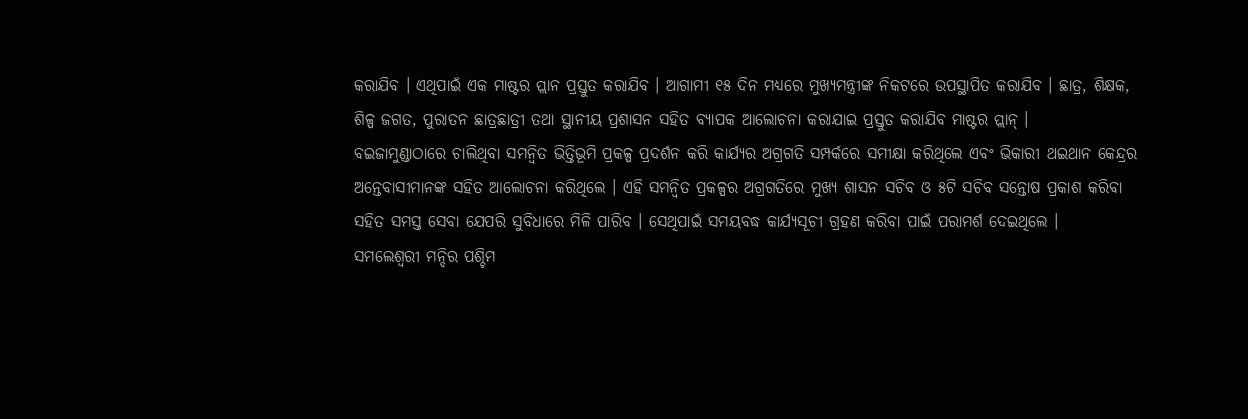କରାଯିବ । ଏଥିପାଇଁ ଏକ ମାଷ୍ଟର ପ୍ଲାନ ପ୍ରସ୍ତୁତ କରାଯିବ । ଆଗାମୀ ୧୫ ଦିନ ମଧ୍ୟରେ ମୁଖ୍ୟମନ୍ତ୍ରୀଙ୍କ ନିକଟରେ ଉପସ୍ଥାପିତ କରାଯିବ । ଛାତ୍ର, ଶିକ୍ଷକ, ଶିଳ୍ପ ଜଗତ, ପୁରାତନ ଛାତ୍ରଛାତ୍ରୀ ତଥା ସ୍ଥାନୀୟ ପ୍ରଶାସନ ସହିତ ବ୍ୟାପକ ଆଲୋଚନା କରାଯାଇ ପ୍ରସ୍ତୁତ କରାଯିବ ମାଷ୍ଟର ପ୍ଲାନ୍ ।
ବଇଜାମୁଣ୍ଡାଠାରେ ଚାଲିଥିବା ସମନ୍ୱିତ ଭିତ୍ତିଭୂମି ପ୍ରକଳ୍ପ ପ୍ରଦର୍ଶନ କରି କାର୍ଯ୍ୟର ଅଗ୍ରଗତି ସମ୍ପର୍କରେ ସମୀକ୍ଷା କରିଥିଲେ ଏବଂ ଭିକାରୀ ଥଇଥାନ କେନ୍ଦ୍ରର ଅନ୍ତେବାସୀମାନଙ୍କ ସହିତ ଆଲୋଚନା କରିଥିଲେ । ଏହି ସମନ୍ୱିତ ପ୍ରକଳ୍ପର ଅଗ୍ରଗତିରେ ମୁଖ୍ୟ ଶାସନ ସଚିବ ଓ ୫ଟି ସଚିବ ସନ୍ତୋଷ ପ୍ରକାଶ କରିବା ସହିତ ସମସ୍ତ ସେବା ଯେପରି ସୁବିଧାରେ ମିଳି ପାରିବ । ସେଥିପାଇଁ ସମୟବଦ୍ଧ କାର୍ଯ୍ୟସୂଚୀ ଗ୍ରହଣ କରିବା ପାଇଁ ପରାମର୍ଶ ଦେଇଥିଲେ ।
ସମଲେଶ୍ୱରୀ ମନ୍ଦିର ପଶ୍ଚିମ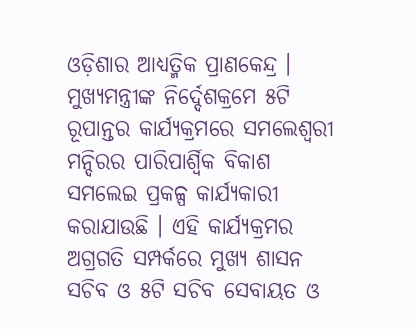ଓଡ଼ିଶାର ଆଧ୍ୟତ୍ମିକ ପ୍ରାଣକେନ୍ଦ୍ର । ମୁଖ୍ୟମନ୍ତ୍ରୀଙ୍କ ନିର୍ଦ୍ଦେଶକ୍ରମେ ୫ଟି ରୂପାନ୍ତର କାର୍ଯ୍ୟକ୍ରମରେ ସମଲେଶ୍ୱରୀ ମନ୍ଦିରର ପାରିପାର୍ଶ୍ୱିକ ବିକାଶ ସମଲେଇ ପ୍ରକଳ୍ପ କାର୍ଯ୍ୟକାରୀ କରାଯାଉଛି । ଏହି କାର୍ଯ୍ୟକ୍ରମର ଅଗ୍ରଗତି ସମ୍ପର୍କରେ ମୁଖ୍ୟ ଶାସନ ସଚିବ ଓ ୫ଟି ସଚିବ ସେବାୟତ ଓ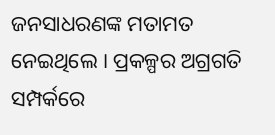ଜନସାଧରଣଙ୍କ ମତାମତ ନେଇଥିଲେ । ପ୍ରକଳ୍ପର ଅଗ୍ରଗତି ସମ୍ପର୍କରେ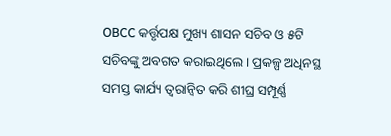OBCC କର୍ତ୍ତୃପକ୍ଷ ମୁଖ୍ୟ ଶାସନ ସଚିବ ଓ ୫ଟି ସଚିବଙ୍କୁ ଅବଗତ କରାଇଥିଲେ । ପ୍ରକଳ୍ପ ଅଧିନସ୍ଥ ସମସ୍ତ କାର୍ଯ୍ୟ ତ୍ୱରାନ୍ୱିତ କରି ଶୀଘ୍ର ସମ୍ପୂର୍ଣ୍ଣ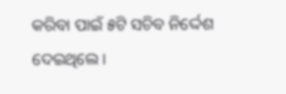କରିବା ପାଇଁ ୫ଟି ସଚିବ ନିର୍ଦ୍ଦେଶ ଦେଇଥିଲେ ।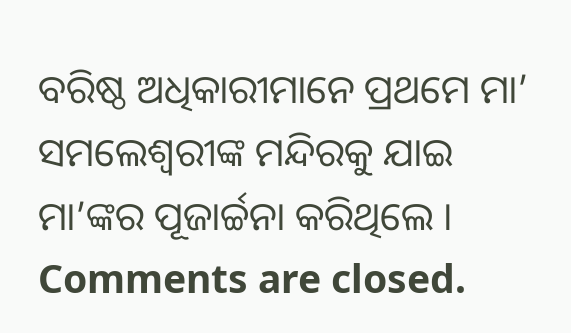ବରିଷ୍ଠ ଅଧିକାରୀମାନେ ପ୍ରଥମେ ମା’ ସମଲେଶ୍ୱରୀଙ୍କ ମନ୍ଦିରକୁ ଯାଇ ମା’ଙ୍କର ପୂଜାର୍ଚ୍ଚନା କରିଥିଲେ ।
Comments are closed.